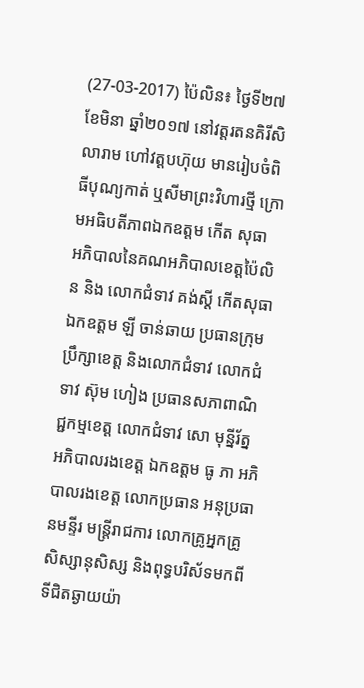(27-03-2017) ប៉ៃលិន៖ ថ្ងៃទី២៧ ខែមិនា ឆ្នាំ២០១៧ នៅវត្តរតនគិរីសិលារាម ហៅវត្តបហ៊ុយ មានរៀបចំពិធីបុណ្យកាត់ ឬសីមាព្រះវិហារថ្មី ក្រោមអធិបតីភាពឯកឧត្តម កើត សុធា អភិបាលនៃគណអភិបាលខេត្តប៉ៃលិន និង លោកជំទាវ គង់ស្តី កើតសុធា ឯកឧត្តម ឡី ចាន់ឆាយ ប្រធានក្រុមប្រឹក្សាខេត្ត និងលោកជំទាវ លោកជំទាវ ស៊ុម ហៀង ប្រធានសភាពាណិជ្ជកម្មខេត្ត លោកជំទាវ សោ មុន្នីរ័ត្ន អភិបាលរងខេត្ត ឯកឧត្តម ធូ ភា អភិបាលរងខេត្ត លោកប្រធាន អនុប្រធានមន្ទីរ មន្រ្តីរាជការ លោកគ្រូអ្នកគ្រូ សិស្សានុសិស្ស និងពុទ្ធបរិស័ទមកពីទីជិតឆ្ងាយយ៉ា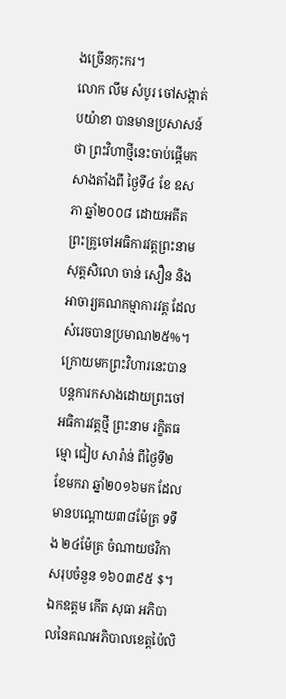ងច្រើនកុះករ។
លោក លឹម សំបូរ ចៅសង្កាត់បយ៉ាខា បានមានប្រសាសន៍ថា ព្រះវិហាថ្មីនេះចាប់ផ្តើមកសាងតាំងពី ថ្ងៃទី៤ ខែ ឧសភា ឆ្នាំ២០០៨ ដោយអតីតព្រះគ្រូចៅអធិការវត្តព្រះនាម សុត្តសិលោ ចាន់ សឿន និង អាចារ្យគណកម្មាការវត្ត ដែលសំរេចបានប្រមាណ២៥%។ ក្រោយមកព្រះវិហារនេះបានបន្តការកសាងដោយព្រះចៅអធិការវត្តថ្មី ព្រះនាម រក្ខិតធម្មោ ជៀប សារ៉ាន់ ពីថ្ងៃទី២ ខែមករា ឆ្នាំ២០១៦មក ដែលមានបណ្តោយ៣៨ម៉ែត្រ ទទឹង ២៤ម៉ែត្រ ចំណាយថវិកាសរុបចំនួន ១៦០៣៩៥ $។
ឯកឧត្តម កើត សុធា អភិបាលនៃគណអភិបាលខេត្តប៉ៃលិ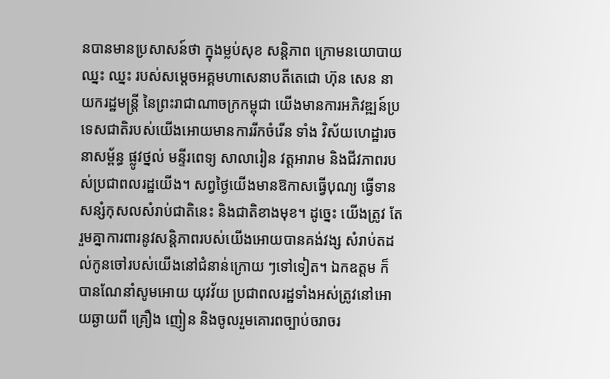នបានមានប្រសាសន៍ថា ក្នុងម្លប់សុខ សន្តិភាព ក្រោមនយោបាយឈ្នះ ឈ្នះ របស់សម្តេចអគ្គមហាសេនាបតីតេជោ ហ៊ុន សេន នាយករដ្ឋមន្រ្តី នៃព្រះរាជាណាចក្រកម្ពុជា យើងមានការអភិវឌ្ឍន៍ប្រទេសជាតិរបស់យើងអោយមានការរីកចំរើន ទាំង វិស័យហេដ្ឋារចនាសម្ព័ន្ធ ផ្លូវថ្នល់ មន្ទីរពេទ្យ សាលារៀន វត្តអារាម និងជីវភាពរបស់ប្រជាពលរដ្ឋយើង។ សព្វថ្ងៃយើងមានឱកាសធ្វើបុណ្យ ធ្វើទានសន្សំកុសលសំរាប់ជាតិនេះ និងជាតិខាងមុខ។ ដូច្នេះ យើងត្រូវ តែរួមគ្នាការពារនូវសន្តិភាពរបស់យើងអោយបានគង់វង្ស សំរាប់តដល់កូនចៅរបស់យើងនៅជំនាន់ក្រោយ ៗទៅទៀត។ ឯកឧត្តម ក៏បានណែនាំសូមអោយ យុវវ័យ ប្រជាពលរដ្ឋទាំងអស់ត្រូវនៅអោយឆ្ងាយពី គ្រឿង ញៀន និងចូលរួមគោរពច្បាប់ចរាចរ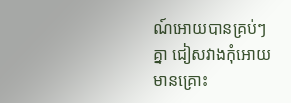ណ៍អោយបានគ្រប់ៗគ្នា ជៀសវាងកុំអោយមានគ្រោះ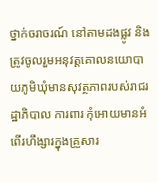ថ្នាក់ចរាចរណ៍ នៅតាមដងផ្លូវ និងត្រូវចូលរួមអនុវត្តគោលនយោបាយភូមិឃុំមានសុវត្ថភាពរបស់រាជរដ្ឋាភិបាល ការពារ កុំអោយមានអំពើរហឹង្សារក្នុងគ្រួសារ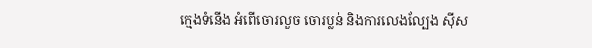ក្មេងទំនើង អំពើចោរលួច ចោរប្លន់ និងការលេងល្បែង ស៊ីស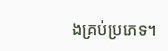ងគ្រប់ប្រភេទ។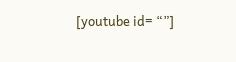[youtube id= “”]